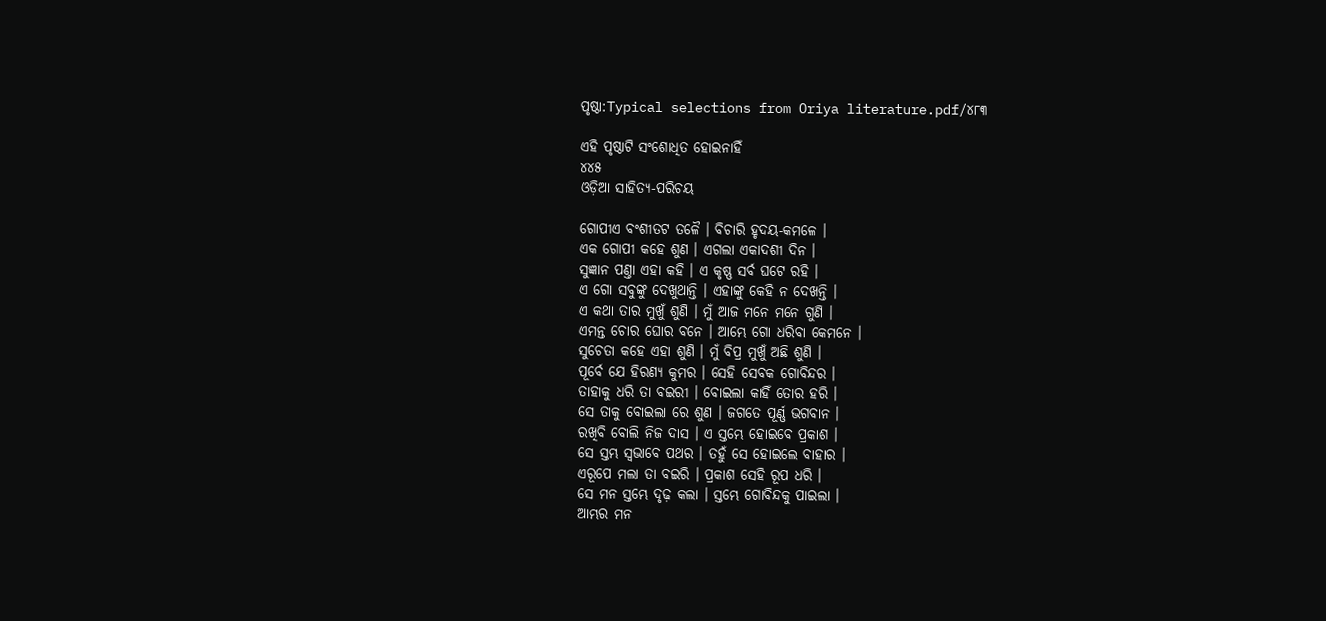ପୃଷ୍ଠା:Typical selections from Oriya literature.pdf/୪୮୩

ଏହି ପୃଷ୍ଠାଟି ସଂଶୋଧିତ ହୋଇନାହିଁ
୪୪୫
ଓଡ଼ିଆ ସାହିତ୍ୟ-ପରିଚୟ

ଗୋପୀଏ ବଂଶୀତଟ ତଳୈ । ବିଚାରି ହୃଦୟ-କମଳେ ।
ଏକ ଗୋପୀ କ‌ହେ ଶୁଣ । ଏଗଲା ଏକାଦଶୀ ଦିନ ।
ସୁଜ୍ଞାନ ପଣ୍ତା ଏହା କ‌ହି । ଏ କୃଷ୍ଣ ସର୍ବ ଘଟେ ରହି ।
ଏ ଗୋ ସବୁଙ୍କୁ ଦେଖୁଥାନ୍ତି । ଏହାଙ୍କୁ କେହି ନ ଦେଖନ୍ତି ।
ଏ କଥା ତାର ମୁଖୁଁ ଶୁଣି । ମୁଁ ଆଜ ମନେ ମନେ ଗୁଣି ।
ଏମନ୍ତ ଚୋର ଘୋର ବନେ । ଆମ୍ଭେ ଗୋ ଧରିବା କେମନେ ।
ସୁଚେତା କ‌ହେ ଏହା ଶୁଣି । ମୁଁ ବିପ୍ର ମୁଖୁଁ ଅଛି ଶୁଣି ।
ପୂର୍ବେ ଯେ ହିରଣ୍ୟ କୁମର । ସେହି ସେବକ ଗୋବିନ୍ଦର ।
ତାହାକୁ ଧରି ତା ବଇରୀ । ବୋଇଲା କାହିଁ ତୋର ହରି ।
ସେ ତାକୁ ବୋଇଲା ରେ ଶୁଣ । ଜଗ‌ତେ ପୂର୍ଣ୍ଣ ଭଗବାନ ।
ରଖିବି ବୋଲି ନିଜ ଦାସ । ଏ ସ୍ତମ୍ଭେ ହୋଇବେ ପ୍ରକାଶ ।
ସେ ସ୍ତମ୍ଭ ସ୍ୱଭାବେ ପଥର । ତ‌ହୁଁ ସେ ହୋଇଲେ ବାହାର ।
ଏରୂପେ ମଲା ତା ବଇରି । ପ୍ରକାଶ ସେହି ରୂପ ଧରି ।
ସେ ମନ ସ୍ତମ୍ଭେ ଦୃଢ଼ କଲା । ସ୍ତମ୍ଭେ ଗୋବିନ୍ଦକୁ ପାଇଲା ।
ଆମ୍ଭର ମନ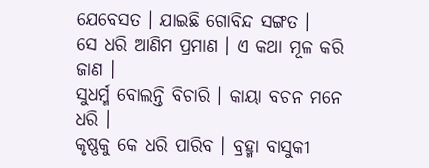ଯେବେସତ । ଯାଇଛି ଗୋବିନ୍ଦ ସଙ୍ଗତ ।
ସେ ଧରି ଆଣିମ ପ୍ରମାଣ । ଏ କଥା ମୂଳ କରି ଜାଣ ।
ସୁଧର୍ମ୍ମ ବୋଲନ୍ତି ବିଚାରି । କାୟା ବଚନ ମନେ ଧରି ।
କୃଷ୍ଣକୁ କେ ଧରି ପାରିବ । ବ୍ରହ୍ମା ବାସୁକୀ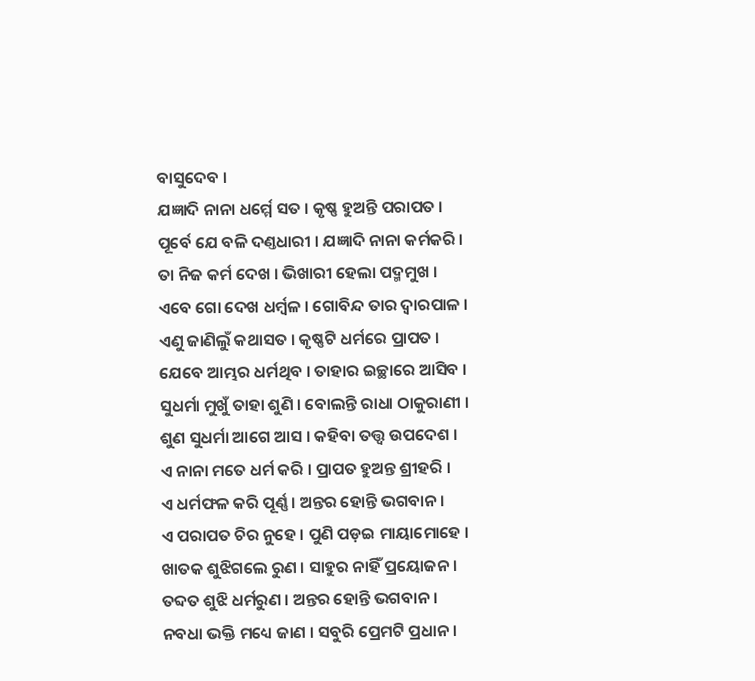ବାସୁଦେବ ।
ଯଜ୍ଞାଦି ନାନା ଧର୍ମ୍ମେ ସତ । କୃଷ୍ଣ ହୁଅନ୍ତି ପରାପତ ।
ପୂର୍ବେ ଯେ ବଳି ଦଣ୍ତଧାରୀ । ଯଜ୍ଞାଦି ନାନା କର୍ମକରି ।
ତା ନିଜ କର୍ମ ଦେଖ । ଭିଖାରୀ ହେଲା ପଦ୍ମମୁଖ ।
ଏବେ ଗୋ ଦେଖ ଧର୍ମ୍ବଳ । ଗୋବିନ୍ଦ ତାର ଦ୍ୱାରପାଳ ।
ଏଣୁ ଜାଣିଲୁଁ କଥାସତ । କୃଷ୍ଣ‌ଟି ଧର୍ମରେ ପ୍ରାପତ ।
ଯେବେ ଆମ୍ଭର ଧର୍ମଥିବ । ତାହାର ଇଚ୍ଛାରେ ଆସିବ ।
ସୁଧର୍ମା ମୁଖୁଁ ତାହା ଶୁଣି । ବୋଲନ୍ତି ରାଧା ଠାକୁରାଣୀ ।
ଶୁଣ ସୁଧର୍ମା ଆଗେ ଆସ । କ‌ହିବା ତ‌ତ୍ତ୍ୱ ଉପଦେଶ ।
ଏ ନାନା ମତେ ଧର୍ମ କରି । ପ୍ରାପତ ହୁଅନ୍ତ ଶ୍ରୀହରି ।
ଏ ଧର୍ମଫଳ କରି ପୂର୍ଣ୍ଣ । ଅନ୍ତର ହୋନ୍ତି ଭଗବାନ ।
ଏ ପରାପତ ଚିର ନୁହେ । ପୁଣି ପଡ଼ଇ ମାୟାମୋହେ ।
ଖାତକ ଶୁଝିଗଲେ ରୁଣ । ସାହୁର ନାହିଁ ପ୍ରୟୋଜନ ।
ତବ୍ଦତ ଶୁଝି ଧର୍ମରୁଣ । ଅନ୍ତର ହୋନ୍ତି ଭଗବାନ ।
ନବଧା ଭକ୍ତି ମଧ୍ୟେ ଜାଣ । ସବୁରି ପ୍ରେମଟି ପ୍ରଧାନ ।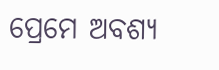ପ୍ରେମେ ଅବଶ୍ୟ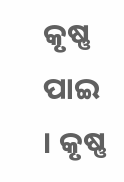କୃଷ୍ଣ ପାଇ । କୃଷ୍ଣ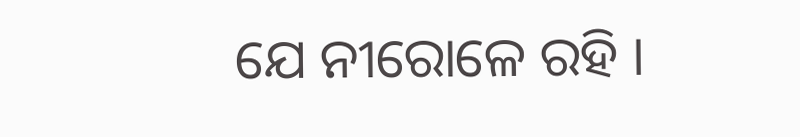ଯେ ନୀରୋଳେ ରହି ।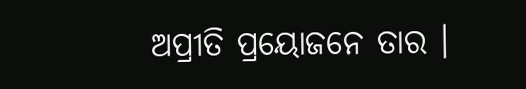ଅପ୍ରୀତି ପ୍ରୟୋଜନେ ତାର ।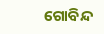ଗୋବିନ୍ଦ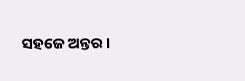ସ‌ହଜେ ଅନ୍ତର ।